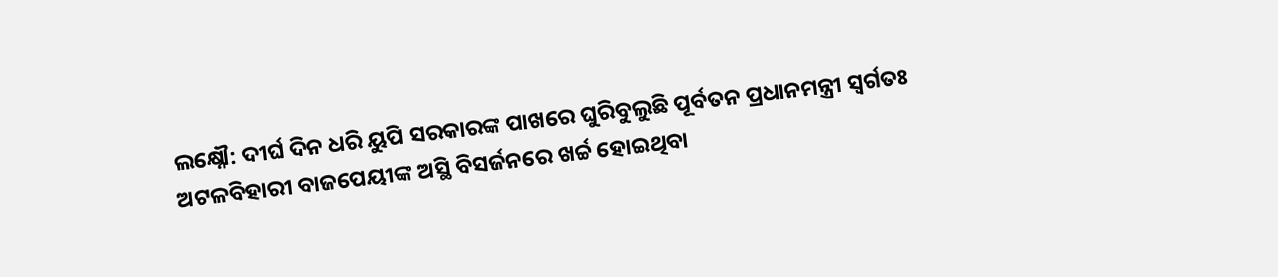ଲକ୍ଷ୍ନୌ: ଦୀର୍ଘ ଦିନ ଧରି ୟୁପି ସରକାରଙ୍କ ପାଖରେ ଘୁରିବୁଲୁଛି ପୂର୍ବତନ ପ୍ରଧାନମନ୍ତ୍ରୀ ସ୍ବର୍ଗତଃ ଅଟଳବିହାରୀ ବାଜପେୟୀଙ୍କ ଅସ୍ଥି ବିସର୍ଜନରେ ଖର୍ଚ୍ଚ ହୋଇଥିବା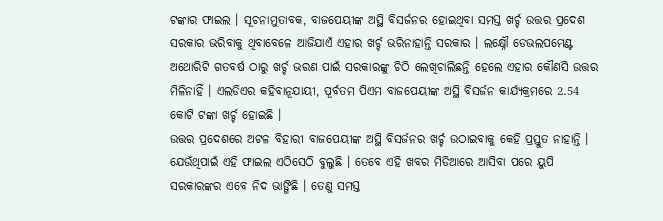ଟଙ୍କାର ଫାଇଲ । ସୂଚନାମୁତାବକ, ବାଜପେୟୀଙ୍କ ଅସ୍ଥି ବିସର୍ଜନର ହୋଇଥିବା ସମସ୍ତ ଖର୍ଚ୍ଚ ଉତ୍ତର ପ୍ରଦେଶ ସରକାର ଭରିବାକୁ ଥିବାବେଳେ ଆଜିଯାଏଁ ଏହାର ଖର୍ଚ୍ଚ ଭରିନାହାନ୍ତି ସରକାର । ଲକ୍ଷ୍ନୌ ଡେଭଲପମେଣ୍ଟ ଅଥୋରିଟି ଗତବର୍ଷ ଠାରୁ ଖର୍ଚ୍ଚ ଭରଣ ପାଇଁ ସରକାରଙ୍କୁ ଚିଠି ଲେଖିଚାଲିଛନ୍ତି ହେଲେ ଏହାର କୌଣସି ଉତ୍ତର ମିଳିନାହିଁ । ଏଲଡିଏର କହିବାନୂଯାୟୀ, ପୂର୍ବତମ ପିଏମ ବାଜପେୟୀଙ୍କ ଅସ୍ଥି ବିସର୍ଜନ କାର୍ଯ୍ୟକ୍ରମରେ 2.54 କୋଟି ଟଙ୍କା ଖର୍ଚ୍ଚ ହୋଇଛି ।
ଉତ୍ତର ପ୍ରଦେଶରେ ଅଟଳ ବିହାରୀ ବାଜପେୟୀଙ୍କ ଅସ୍ଥି ବିସର୍ଜନର ଖର୍ଚ୍ଚ ଉଠାଇବାକୁ କେହି ପ୍ରସ୍ତୁତ ନାହାନ୍ତି । ଯେଉଁଥିପାଇଁ ଏହି ଫାଇଲ ଏଠିସେଠି ବୁଲୁଛି । ତେବେ ଏହି ଖବର ମିଡିଆରେ ଆସିବା ପରେ ୟୁପି ସରକାରଙ୍କର ଏବେ ନିଦ ଭାଙ୍ଗିଛି । ତେଣୁ ସମସ୍ତ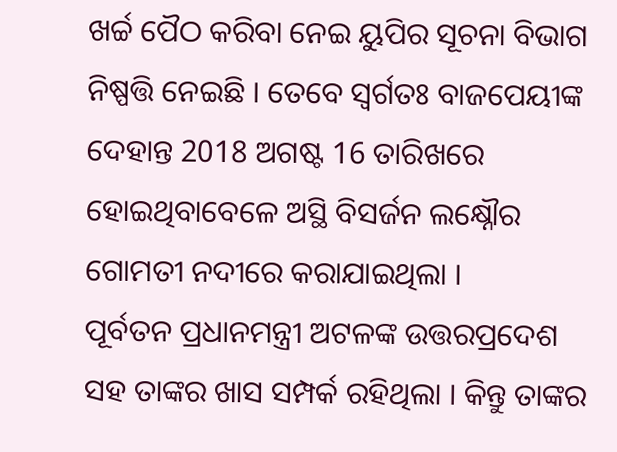ଖର୍ଚ୍ଚ ପୈଠ କରିବା ନେଇ ୟୁପିର ସୂଚନା ବିଭାଗ ନିଷ୍ପତ୍ତି ନେଇଛି । ତେବେ ସ୍ବର୍ଗତଃ ବାଜପେୟୀଙ୍କ ଦେହାନ୍ତ 2018 ଅଗଷ୍ଟ 16 ତାରିଖରେ ହୋଇଥିବାବେଳେ ଅସ୍ଥି ବିସର୍ଜନ ଲକ୍ଷ୍ନୌର ଗୋମତୀ ନଦୀରେ କରାଯାଇଥିଲା ।
ପୂର୍ବତନ ପ୍ରଧାନମନ୍ତ୍ରୀ ଅଟଳଙ୍କ ଉତ୍ତରପ୍ରଦେଶ ସହ ତାଙ୍କର ଖାସ ସମ୍ପର୍କ ରହିଥିଲା । କିନ୍ତୁ ତାଙ୍କର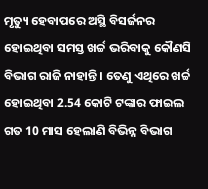ମୃତ୍ୟୁ ହେବାପରେ ଅସ୍ଥି ବିସର୍ଜନର ହୋଇଥିବା ସମସ୍ତ ଖର୍ଚ୍ଚ ଭରିବାକୁ କୌଣସି ବିଭାଗ ରାଜି ନାହାନ୍ତି । ତେଣୁ ଏଥିରେ ଖର୍ଚ୍ଚ ହୋଇଥିବା 2.54 କୋଟି ଟଙ୍କାର ଫାଇଲ ଗତ 10 ମାସ ହେଲାଣି ବିଭିନ୍ନ ବିଭାଗ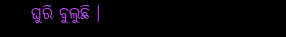ଘୁରି ବୁଲୁଛି ।